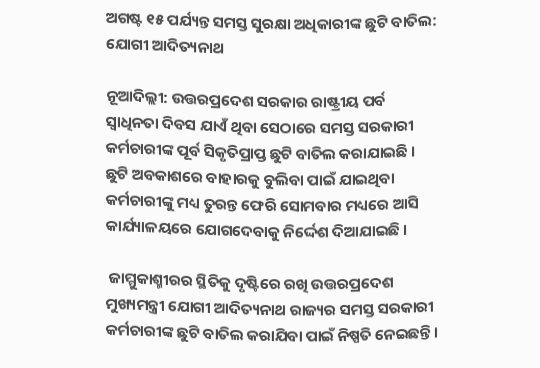ଅଗଷ୍ଟ ୧୫ ପର୍ଯ୍ୟନ୍ତ ସମସ୍ତ ସୁରକ୍ଷା ଅଧିକାରୀଙ୍କ ଛୁଟି ବାତିଲ: ଯୋଗୀ ଆଦିତ୍ୟନାଥ

ନୂଆଦିଲ୍ଲୀ: ଉତ୍ତରପ୍ରଦେଶ ସରକାର ରାଷ୍ଟ୍ରୀୟ ପର୍ବ ସ୍ୱାଧିନତା ଦିବସ ଯାଏଁ ଥିବା ସେଠାରେ ସମସ୍ତ ସରକାରୀ କର୍ମଚାରୀଙ୍କ ପୂର୍ବ ସିକୃତିପ୍ରାପ୍ତ ଛୁଟି ବାତିଲ କରାଯାଇଛି । ଛୁଟି ଅବକାଶରେ ବାହାରକୁ ବୁଲିବା ପାଇଁ ଯାଇଥିବା କର୍ମଚାରୀଙ୍କୁ ମଧ୍ୟ ତୁରନ୍ତ ଫେରି ସୋମବାର ମଧ୍ୟରେ ଆସି କାର୍ଯ୍ୟାଳୟରେ ଯୋଗଦେବାକୁ ନିର୍ଦ୍ଦେଶ ଦିଆଯାଇଛି ।

 ଜାମ୍ମୁକାଶ୍ମୀରର ସ୍ଥିତିକୁ ଦୃଷ୍ଟିରେ ରଖି ଉତ୍ତରପ୍ରଦେଶ ମୁଖ୍ୟମନ୍ତ୍ରୀ ଯୋଗୀ ଆଦିତ୍ୟନାଥ ରାଜ୍ୟର ସମସ୍ତ ସରକାରୀ କର୍ମଚାରୀଙ୍କ ଛୁଟି ବାତିଲ କରାଯିବା ପାଇଁ ନିଷ୍ପତି ନେଇଛନ୍ତି ।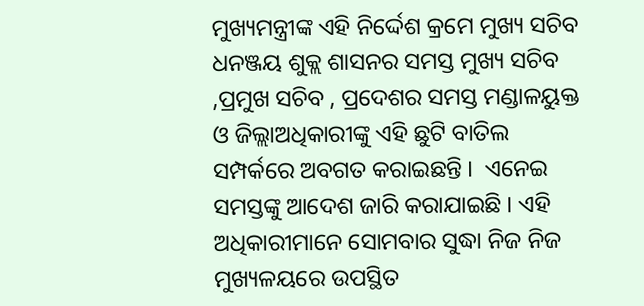ମୁଖ୍ୟମନ୍ତ୍ରୀଙ୍କ ଏହି ନିର୍ଦ୍ଦେଶ କ୍ରମେ ମୁଖ୍ୟ ସଚିବ ଧନଞ୍ଜୟ ଶୁକ୍ଲ ଶାସନର ସମସ୍ତ ମୁଖ୍ୟ ସଚିବ ,ପ୍ରମୁଖ ସଚିବ , ପ୍ରଦେଶର ସମସ୍ତ ମଣ୍ଡାଳୟୁକ୍ତ ଓ ଜିଲ୍ଲାଅଧିକାରୀଙ୍କୁ ଏହି ଛୁଟି ବାତିଲ ସମ୍ପର୍କରେ ଅବଗତ କରାଇଛନ୍ତି ।  ଏନେଇ ସମସ୍ତଙ୍କୁ ଆଦେଶ ଜାରି କରାଯାଇଛି । ଏହି ଅଧିକାରୀମାନେ ସୋମବାର ସୁଦ୍ଧା ନିଜ ନିଜ ମୁଖ୍ୟଳୟରେ ଉପସ୍ଥିତ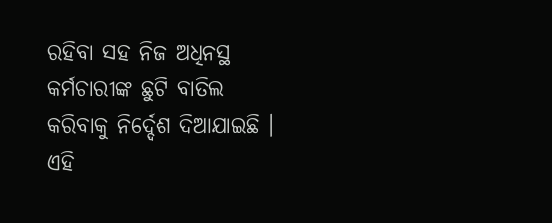ରହିବା ସହ ନିଜ ଅଧିନସ୍ଥ କର୍ମଚାରୀଙ୍କ ଛୁଟି ବାତିଲ କରିବାକୁ ନିର୍ଦ୍ଦେଶ ଦିଆଯାଇଛି । ଏହି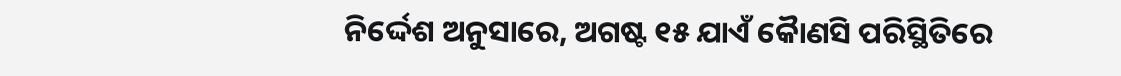ନିର୍ଦ୍ଦେଶ ଅନୁସାରେ, ଅଗଷ୍ଟ ୧୫ ଯାଏଁ କୈାଣସି ପରିସ୍ଥିତିରେ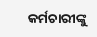କର୍ମଚାରୀଙ୍କୁ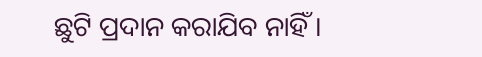ଛୁଟି ପ୍ରଦାନ କରାଯିବ ନାହିଁ ।